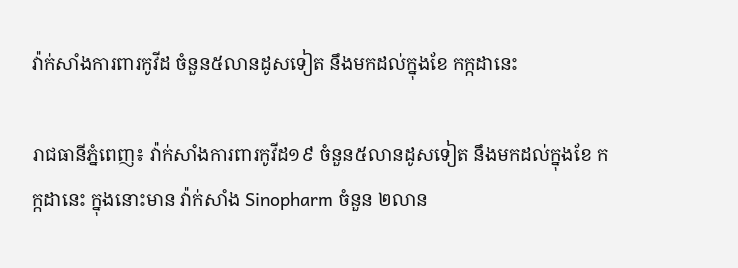វ៉ាក់សាំងការពារកូវីដ ចំនួន៥លានដូសទៀត នឹងមកដល់ក្នុងខែ កក្កដានេះ

រាជធានីភ្នំពេញ៖ វ៉ាក់សាំងការពារកូវីដ១៩ ចំនួន៥លានដូសទៀត នឹងមកដល់ក្នុងខែ កក្កដានេះ ក្នុងនោះមាន វ៉ាក់សាំង Sinopharm ចំនួន ២លាន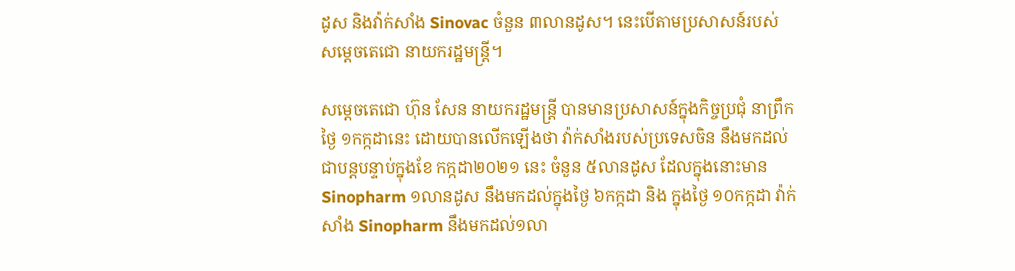ដូស និងវ៉ាក់សាំង Sinovac ចំនួន ៣លានដូស។ នេះបើតាមប្រសាសន៍របស់ សម្ដេចតេជោ នាយករដ្ឋមន្រ្តី។

សម្ដេចតេជោ ហ៊ុន សែន នាយករដ្ឋមន្រ្តី បានមានប្រសាសន៍ក្នុងកិច្ចប្រជុំ នាព្រឹកថ្ងៃ ១កក្កដានេះ ដោយបានលើកឡើងថា វ៉ាក់សាំងរបស់ប្រទេសចិន នឹងមកដល់ជាបន្តបន្ទាប់ក្នុងខែ កក្កដា២០២១ នេះ ចំនួន ៥លានដូស ដែលក្នុងនោះមាន Sinopharm ១លានដូស នឹងមកដល់ក្នុងថ្ងៃ ៦កក្កដា និង ក្នុងថ្ងៃ ១០កក្កដា វ៉ាក់សាំង Sinopharm នឹងមកដល់១លា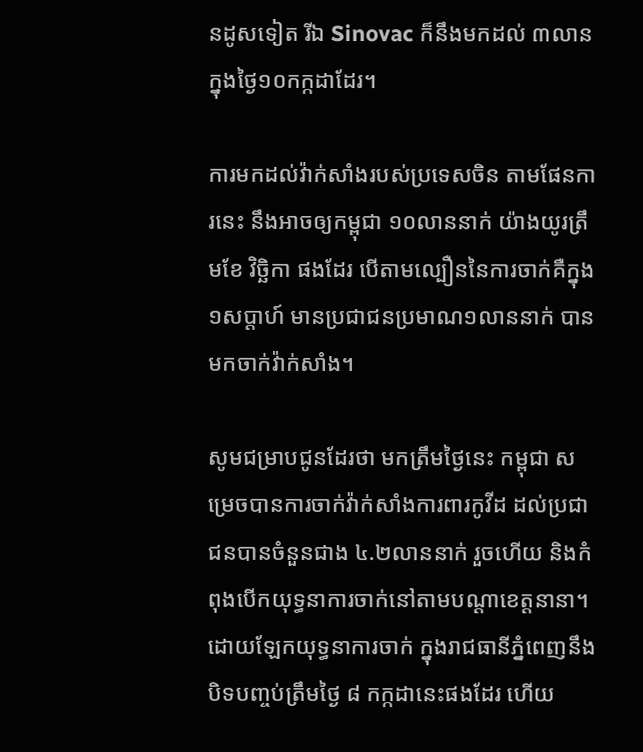នដូសទៀត រីឯ Sinovac ក៏នឹងមកដល់ ៣លានក្នុងថ្ងៃ១០កក្កដាដែរ។

ការមកដល់វ៉ាក់សាំងរបស់ប្រទេសចិន តាមផែនការនេះ នឹងអាចឲ្យកម្ពុជា ១០លាននាក់ យ៉ាងយូរត្រឹមខែ វិច្ឆិកា ផងដែរ បើតាមល្បឿននៃការចាក់គឺក្នុង ១សប្ដាហ៍ មានប្រជាជនប្រមាណ១លាននាក់ បានមកចាក់វ៉ាក់សាំង។

សូមជម្រាបជូនដែរថា មកត្រឹមថ្ងៃនេះ កម្ពុជា សម្រេចបានការចាក់វ៉ាក់សាំងការពារកូវីដ ដល់ប្រជាជនបានចំនួនជាង ៤.២លាននាក់ រួចហើយ និងកំពុងបើកយុទ្ធនាការចាក់នៅតាមបណ្ដាខេត្តនានា។ ដោយឡែកយុទ្ធនាការចាក់ ក្នុងរាជធានីភ្នំពេញនឹងបិទបញ្ចប់ត្រឹមថ្ងៃ ៨ កក្កដានេះផងដែរ ហើយ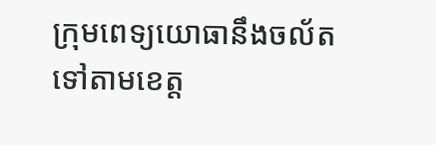ក្រុមពេទ្យយោធានឹងចល័តទៅតាមខេត្ត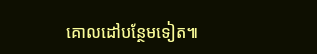គោលដៅបន្ថែមទៀត៕